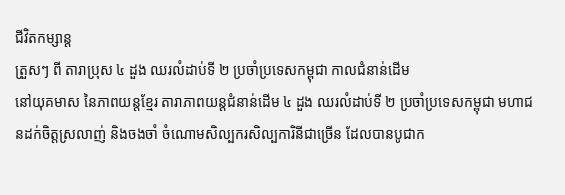ជីវិតកម្សាន្ដ
ត្រួសៗ ពី តារាប្រុស ៤ ដួង ឈរលំដាប់ទី ២ ប្រចាំប្រទេសកម្ពុជា កាលជំនាន់ដើម
នៅយុគមាស នៃភាពយន្តខ្មែរ តារាភាពយន្តជំនាន់ដើម ៤ ដួង ឈរលំដាប់ទី ២ ប្រចាំប្រទេសកម្ពុជា មហាជនដក់ចិត្តស្រលាញ់ និងចងចាំ ចំណោមសិល្បករសិល្បការិនីជាច្រើន ដែលបានបូជាក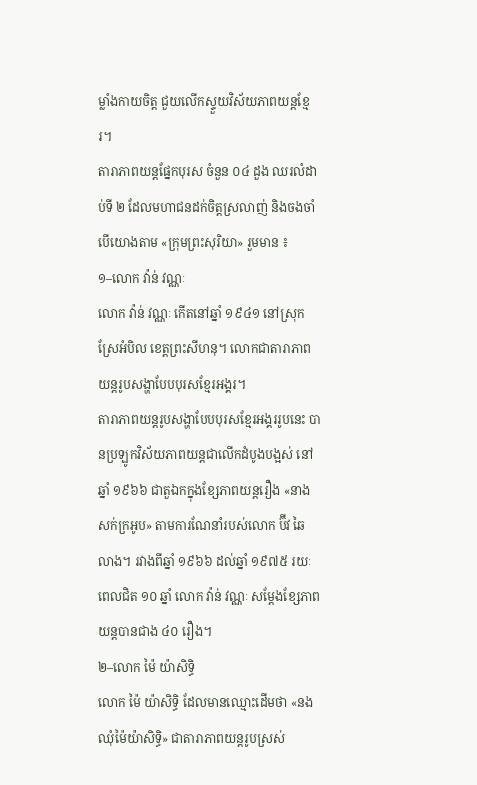ម្លាំងកាយចិត្ត ជួយលើកស្ទួយវិស័យភាពយន្តខ្មែរ។
តារាភាពយន្តផ្នែកបុរស ចំនួន ០៤ ដួង ឈរលំដាប់ទី ២ ដែលមហាជនដក់ចិត្តស្រលាញ់ និងចងចាំ បើយោងតាម «ក្រុមព្រះសុរិយា» រួមមាន ៖
១–លោក វ៉ាន់ វណ្ណៈ
លោក វ៉ាន់ វណ្ណៈ កើតនៅឆ្នាំ ១៩៤១ នៅស្រុកស្រែអំបិល ខេត្តព្រះសីហនុ។ លោកជាតារាភាពយន្តរូបសង្ហាបែបបុរសខ្មែរអង្គរ។
តារាភាពយន្តរូបសង្ហាបែបបុរសខ្មែរអង្គររូបនេះ បានប្រឡូកវិស័យភាពយន្តជាលើកដំបូងបង្អស់ នៅឆ្នាំ ១៩៦៦ ជាតួឯកក្នុងខ្សែភាពយន្តរឿង «នាងសក់ក្រអូប» តាមការណែនាំរបស់លោក ប៊ីវ ឆៃលាង។ រវាងពីឆ្នាំ ១៩៦៦ ដល់ឆ្នាំ ១៩៧៥ រយៈពេលជិត ១០ ឆ្នាំ លោក វ៉ាន់ វណ្ណៈ សម្ដែងខ្សែភាពយន្តបានជាង ៤០ រឿង។
២–លោក ម៉ៃ យ៉ាសិទ្ធិ
លោក ម៉ៃ យ៉ាសិទ្ធិ ដែលមានឈ្មោះដើមថា «នង ឈុំម៉ៃយ៉ាសិទ្ធិ» ជាតារាភាពយន្តរូបស្រស់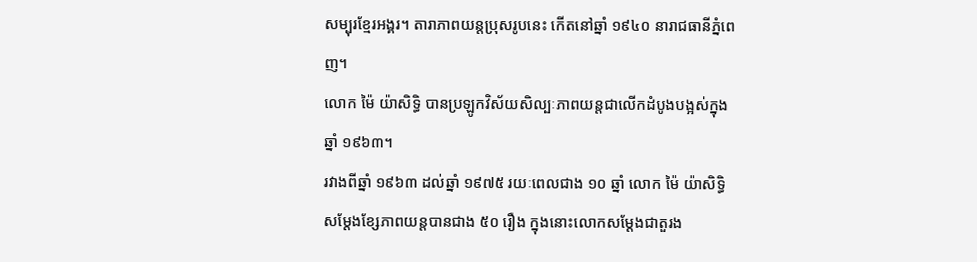សម្បុរខ្មែរអង្គរ។ តារាភាពយន្តប្រុសរូបនេះ កើតនៅឆ្នាំ ១៩៤០ នារាជធានីភ្នំពេញ។
លោក ម៉ៃ យ៉ាសិទ្ធិ បានប្រឡូកវិស័យសិល្បៈភាពយន្តជាលើកដំបូងបង្អស់ក្នុងឆ្នាំ ១៩៦៣។
រវាងពីឆ្នាំ ១៩៦៣ ដល់ឆ្នាំ ១៩៧៥ រយៈពេលជាង ១០ ឆ្នាំ លោក ម៉ៃ យ៉ាសិទ្ធិ សម្ដែងខ្សែភាពយន្តបានជាង ៥០ រឿង ក្នុងនោះលោកសម្ដែងជាតួរង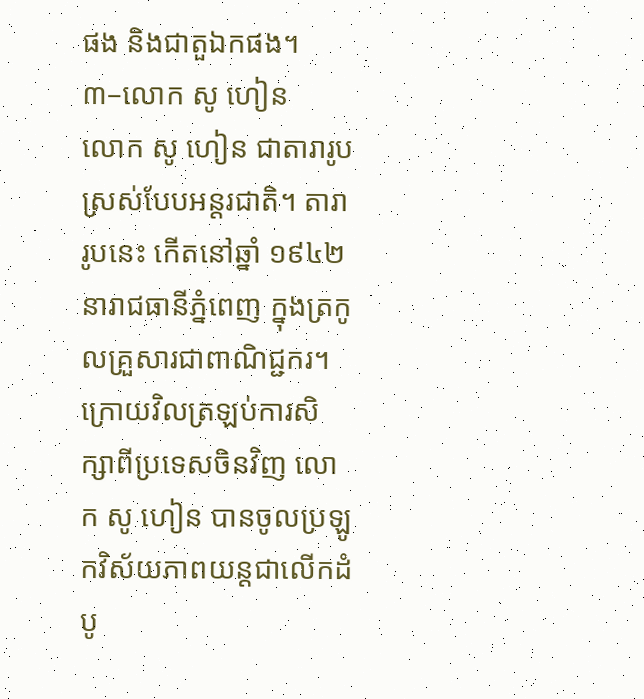ផង និងជាតួឯកផង។
៣–លោក សូ ហៀន
លោក សូ ហៀន ជាតារារូបស្រស់បែបអន្តរជាតិ។ តារារូបនេះ កើតនៅឆ្នាំ ១៩៤២ នារាជធានីភ្នំពេញ ក្នុងត្រកូលគ្រួសារជាពាណិជ្ជករ។
ក្រោយវិលត្រឡប់ការសិក្សាពីប្រទេសចិនវិញ លោក សូ ហៀន បានចូលប្រឡូកវិស័យភាពយន្តជាលើកដំបូ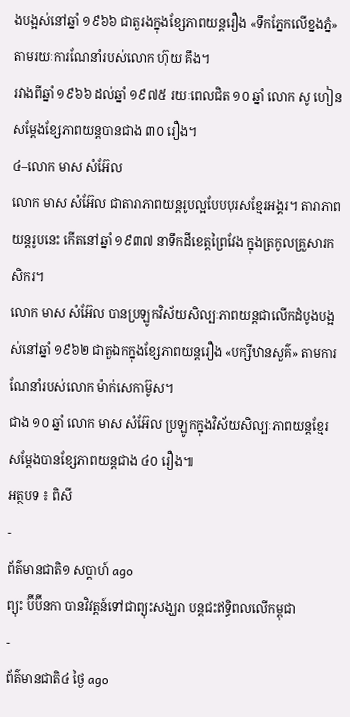ងបង្អស់នៅឆ្នាំ ១៩៦៦ ជាតួរងក្នុងខ្សែភាពយន្តរឿង «ទឹកភ្នែកលើខ្នងភ្នំ» តាមរយៈការណែនាំរបស់លោក ហ៊ុយ គឹង។
រវាងពីឆ្នាំ ១៩៦៦ ដល់ឆ្នាំ ១៩៧៥ រយៈពេលជិត ១០ ឆ្នាំ លោក សូ ហៀន សម្ដែងខ្សែភាពយន្តបានជាង ៣០ រឿង។
៤–លោក មាស សំអ៊ែល
លោក មាស សំអ៊ែល ជាតារាភាពយន្តរូបល្អបែបបុរសខ្មែរអង្គរ។ តារាភាពយន្តរូបនេះ កើតនៅឆ្នាំ ១៩៣៧ នាទឹកដីខេត្តព្រៃវែង ក្នុងត្រកូលគ្រួសារកសិករ។
លោក មាស សំអ៊ែល បានប្រឡូកវិស័យសិល្បៈភាពយន្តជាលើកដំបូងបង្អស់នៅឆ្នាំ ១៩៦២ ជាតួឯកក្នុងខ្សែភាពយន្តរឿង «បក្សីឋានសួគ៌» តាមការណែនាំរបស់លោក ម៉ាក់សេកាម៊ូស។
ជាង ១០ ឆ្នាំ លោក មាស សំអ៊ែល ប្រឡូកក្នុងវិស័យសិល្បៈភាពយន្តខ្មែរ សម្ដែងបានខ្សែភាពយន្តជាង ៤០ រឿង៕
អត្ថបទ ៖ ពិសី
-
ព័ត៌មានជាតិ១ សប្តាហ៍ ago
ព្យុះ ប៊ីប៊ីនកា បានវិវត្តន៍ទៅជាព្យុះសង្ឃរា បន្តជះឥទ្ធិពលលើកម្ពុជា
-
ព័ត៌មានជាតិ៤ ថ្ងៃ ago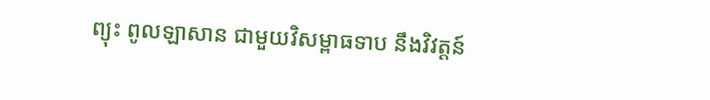ព្យុះ ពូលឡាសាន ជាមួយវិសម្ពាធទាប នឹងវិវត្តន៍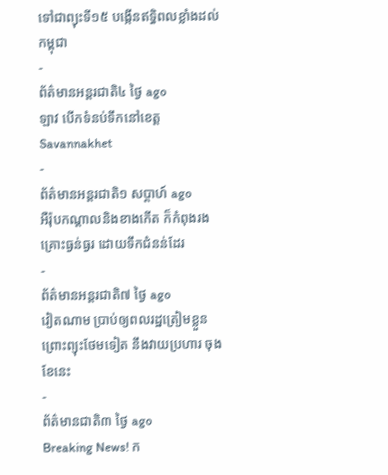ទៅជាព្យុះទី១៥ បង្កើនឥទ្ធិពលខ្លាំងដល់កម្ពុជា
-
ព័ត៌មានអន្ដរជាតិ៤ ថ្ងៃ ago
ឡាវ បើកទំនប់ទឹកនៅខេត្ត Savannakhet
-
ព័ត៌មានអន្ដរជាតិ១ សប្តាហ៍ ago
អឺរ៉ុបកណ្តាលនិងខាងកើត ក៏កំពុងរងគ្រោះធ្ងន់ធ្ងរ ដោយទឹកជំនន់ដែរ
-
ព័ត៌មានអន្ដរជាតិ៧ ថ្ងៃ ago
វៀតណាម ប្រាប់ឲ្យពលរដ្ឋត្រៀមខ្លួន ព្រោះព្យុះថែមទៀត នឹងវាយប្រហារ ចុងខែនេះ
-
ព័ត៌មានជាតិ៣ ថ្ងៃ ago
Breaking News! ក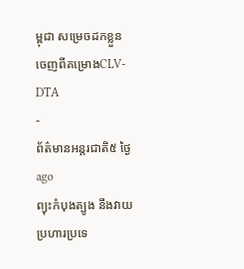ម្ពុជា សម្រេចដកខ្លួនចេញពីគម្រោងCLV-DTA
-
ព័ត៌មានអន្ដរជាតិ៥ ថ្ងៃ ago
ព្យុះកំបុងត្បូង នឹងវាយប្រហារប្រទេ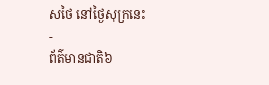សថៃ នៅថ្ងៃសុក្រនេះ
-
ព័ត៌មានជាតិ៦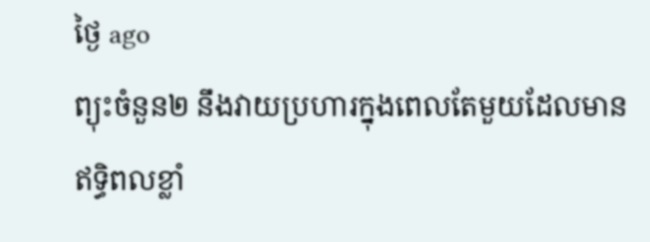ថ្ងៃ ago
ព្យុះចំនួន២ នឹងវាយប្រហារក្នុងពេលតែមួយដែលមានឥទ្ធិពលខ្លាំ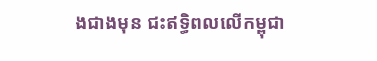ងជាងមុន ជះឥទ្ធិពលលើកម្ពុជា